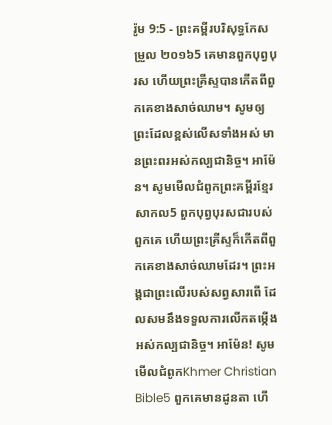រ៉ូម 9:5 - ព្រះគម្ពីរបរិសុទ្ធកែសម្រួល ២០១៦5 គេមានពួកបុព្វបុរស ហើយព្រះគ្រីស្ទបានកើតពីពួកគេខាងសាច់ឈាម។ សូមឲ្យព្រះដែលខ្ពស់លើសទាំងអស់ មានព្រះពរអស់កល្បជានិច្ច។ អាម៉ែន។ សូមមើលជំពូកព្រះគម្ពីរខ្មែរសាកល5 ពួកបុព្វបុរសជារបស់ពួកគេ ហើយព្រះគ្រីស្ទក៏កើតពីពួកគេខាងសាច់ឈាមដែរ។ ព្រះអង្គជាព្រះលើរបស់សព្វសារពើ ដែលសមនឹងទទួលការលើកតម្កើងអស់កល្បជានិច្ច។ អាម៉ែន! សូមមើលជំពូកKhmer Christian Bible5 ពួកគេមានដូនតា ហើ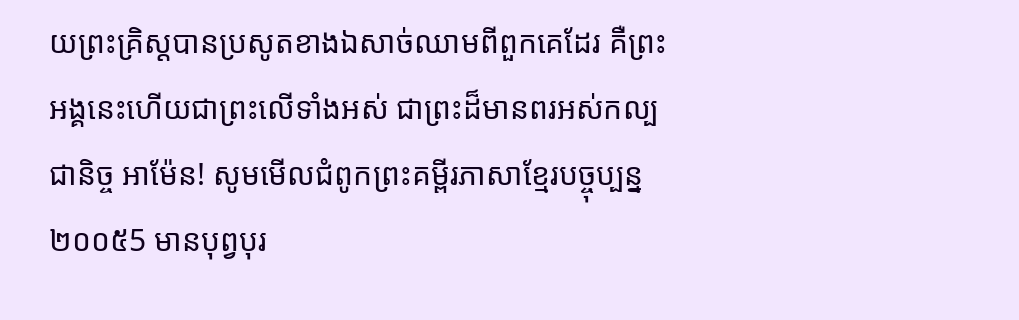យព្រះគ្រិស្ដបានប្រសូតខាងឯសាច់ឈាមពីពួកគេដែរ គឺព្រះអង្គនេះហើយជាព្រះលើទាំងអស់ ជាព្រះដ៏មានពរអស់កល្បជានិច្ច អាម៉ែន! សូមមើលជំពូកព្រះគម្ពីរភាសាខ្មែរបច្ចុប្បន្ន ២០០៥5 មានបុព្វបុរ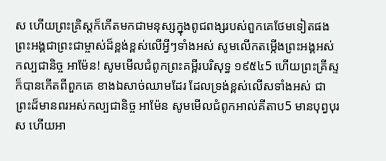ស ហើយព្រះគ្រិស្តក៏កើតមកជាមនុស្សក្នុងពូជពង្សរបស់ពួកគេថែមទៀតផង ព្រះអង្គជាព្រះជាម្ចាស់ដ៏ខ្ពង់ខ្ពស់លើអ្វីៗទាំងអស់ សូមលើកតម្កើងព្រះអង្គអស់កល្បជានិច្ច អាម៉ែន! សូមមើលជំពូកព្រះគម្ពីរបរិសុទ្ធ ១៩៥៤5 ហើយព្រះគ្រីស្ទក៏បានកើតពីពួកគេ ខាងឯសាច់ឈាមដែរ ដែលទ្រង់ខ្ពស់លើសទាំងអស់ ជាព្រះដ៏មានពរអស់កល្បជានិច្ច អាម៉ែន សូមមើលជំពូកអាល់គីតាប5 មានបុព្វបុរស ហើយអា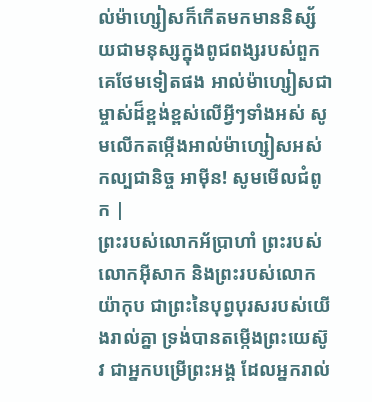ល់ម៉ាហ្សៀសក៏កើតមកមាននិស្ស័យជាមនុស្សក្នុងពូជពង្សរបស់ពួកគេថែមទៀតផង អាល់ម៉ាហ្សៀសជាម្ចាស់ដ៏ខ្ពង់ខ្ពស់លើអ្វីៗទាំងអស់ សូមលើកតម្កើងអាល់ម៉ាហ្សៀសអស់កល្បជានិច្ច អាម៉ីន! សូមមើលជំពូក |
ព្រះរបស់លោកអ័ប្រាហាំ ព្រះរបស់លោកអ៊ីសាក និងព្រះរបស់លោកយ៉ាកុប ជាព្រះនៃបុព្វបុរសរបស់យើងរាល់គ្នា ទ្រង់បានតម្កើងព្រះយេស៊ូវ ជាអ្នកបម្រើព្រះអង្គ ដែលអ្នករាល់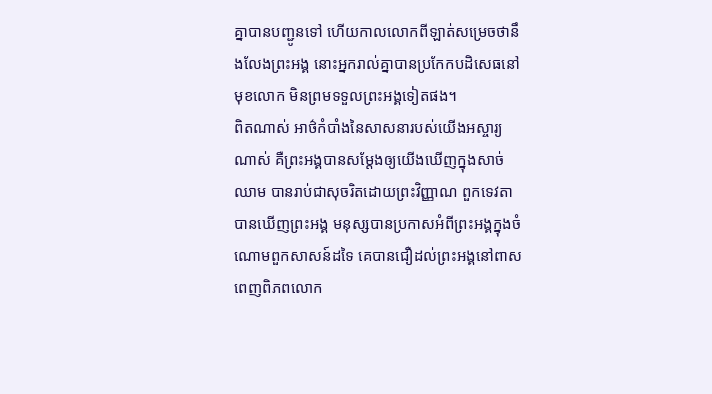គ្នាបានបញ្ជូនទៅ ហើយកាលលោកពីឡាត់សម្រេចថានឹងលែងព្រះអង្គ នោះអ្នករាល់គ្នាបានប្រកែកបដិសេធនៅមុខលោក មិនព្រមទទួលព្រះអង្គទៀតផង។
ពិតណាស់ អាថ៌កំបាំងនៃសាសនារបស់យើងអស្ចារ្យណាស់ គឺព្រះអង្គបានសម្ដែងឲ្យយើងឃើញក្នុងសាច់ឈាម បានរាប់ជាសុចរិតដោយព្រះវិញ្ញាណ ពួកទេវតាបានឃើញព្រះអង្គ មនុស្សបានប្រកាសអំពីព្រះអង្គក្នុងចំណោមពួកសាសន៍ដទៃ គេបានជឿដល់ព្រះអង្គនៅពាសពេញពិភពលោក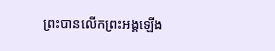ព្រះបានលើកព្រះអង្គឡើង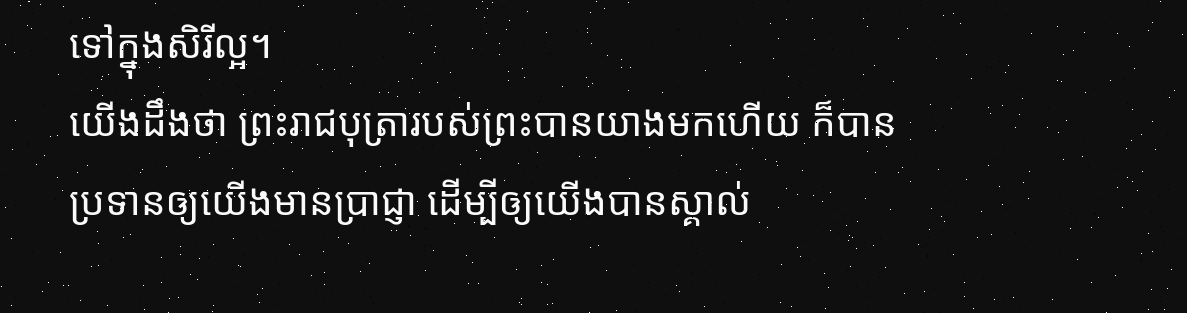ទៅក្នុងសិរីល្អ។
យើងដឹងថា ព្រះរាជបុត្រារបស់ព្រះបានយាងមកហើយ ក៏បានប្រទានឲ្យយើងមានប្រាជ្ញា ដើម្បីឲ្យយើងបានស្គាល់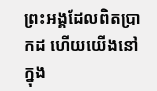ព្រះអង្គដែលពិតប្រាកដ ហើយយើងនៅក្នុង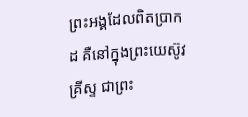ព្រះអង្គដែលពិតប្រាកដ គឺនៅក្នុងព្រះយេស៊ូវគ្រីស្ទ ជាព្រះ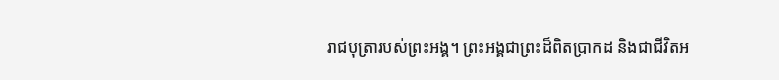រាជបុត្រារបស់ព្រះអង្គ។ ព្រះអង្គជាព្រះដ៏ពិតប្រាកដ និងជាជីវិតអ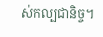ស់កល្បជានិច្ច។